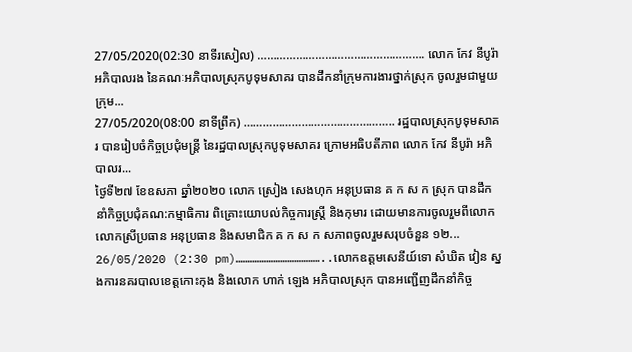27/05/2020(02:30 នាទីរសៀល) ……………………………………………. លោក កែវ នីបូរ៉ា អភិបាលរង នៃគណៈអភិបាលស្រុកបូទុមសាគរ បានដឹកនាំក្រុមការងារថ្នាក់ស្រុក ចូលរួមជាមួយក្រុម...
27/05/2020(08:00 នាទីព្រឹក) ……………………………………….. រដ្ឋបាលស្រុកបូទុមសាគរ បានរៀបចំកិច្ចប្រជុំមន្ត្រី នៃរដ្ឋបាលស្រុកបូទុមសាគរ ក្រោមអធិបតីភាព លោក កែវ នីបូរ៉ា អភិបាលរ...
ថ្ងៃទី២៧ ខែឧសភា ឆ្នាំ២០២០ លោក ស្រៀង សេងហុក អនុប្រធាន គ ក ស ក ស្រុក បានដឹកនាំកិច្ចប្រជុំគណ:កម្មាធិការ ពិគ្រោះយោបល់កិច្ចការស្ត្រី និងកុមារ ដោយមានការចូលរួមពីលោក លោកស្រីប្រធាន អនុប្រធាន និងសមាជិក គ ក ស ក សភាពចូលរួមសរុបចំនួន ១២...
26/05/2020 (2:30 pm)………………………………..លោកឧត្ដមសេនីយ៍ទោ សំឃិត វៀន ស្នងការនគរបាលខេត្តកោះកុង និងលោក ហាក់ ឡេង អភិបាលស្រុក បានអញ្ជើញដឹកនាំកិច្ច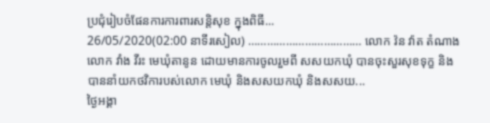ប្រជុំរៀបចំផែនការការពារសន្តិសុខ ក្នុងពិធី...
26/05/2020(02:00 នាទីរសៀល) ……………………………… លោក វ៉ន វ៉ាត តំណាង លោក វាំង វីរះ មេឃុំតានូន ដោយមានការចូលរួមពី សសយកឃុំ បានចុះសួរសុខទុក្ខ និងបាននាំយកថវិការបស់លោក មេឃុំ និងសសយកឃុំ និងសសយ...
ថ្ងៃអង្គា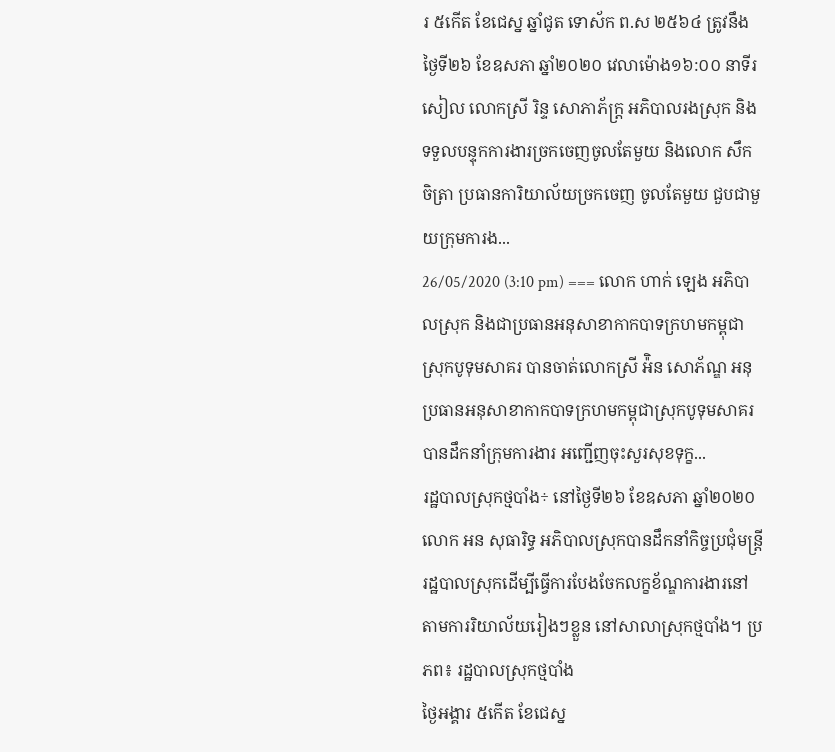រ ៥កើត ខែជេស្ន ឆ្នាំជូត ទោស័ក ព.ស ២៥៦៤ ត្រូវនឹងថ្ងៃទី២៦ ខែឧសភា ឆ្នាំ២០២០ វេលាម៉ោង១៦:០០ នាទីរសៀល លោកស្រី រិន្ទ សោភាភ័ក្រ្ត អភិបាលរងស្រុក និងទទួលបន្ទុកការងារច្រកចេញចូលតែមួយ និងលោក សឹក ចិត្រា ប្រធានការិយាល័យច្រកចេញ ចូលតែមួយ ជួបជាមួយក្រុមការង...
26/05/2020 (3:10 pm) === លោក ហាក់ ឡេង អភិបាលស្រុក និងជាប្រធានអនុសាខាកាកបាទក្រហមកម្ពុជាស្រុកបូទុមសាគរ បានចាត់លោកស្រី អ៉ិន សោភ័ណ្ឌ អនុប្រធានអនុសាខាកាកបាទក្រហមកម្ពុជាស្រុកបូទុមសាគរ បានដឹកនាំក្រុមការងារ អញ្ជើញចុះសួរសុខទុក្ខ...
រដ្ឋបាលស្រុកថ្មបាំង÷ នៅថ្ងៃទី២៦ ខែឧសភា ឆ្នាំ២០២០ លោក អន សុធារិទ្ធ អភិបាលស្រុកបានដឹកនាំកិច្ចប្រជុំមន្រ្តីរដ្ឋបាលស្រុកដើម្បីធ្វើការបែងចែកលក្ខខ័ណ្ឌការងារនៅតាមការរិយាល័យរៀងៗខ្លួន នៅសាលាស្រុកថ្មបាំង។ ប្រភព៖ រដ្ឋបាលស្រុកថ្មបាំង
ថ្ងៃអង្គារ ៥កើត ខែជេស្ន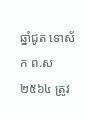ឆ្នាំជូត ទោស័ក ព.ស ២៥៦៤ ត្រូវ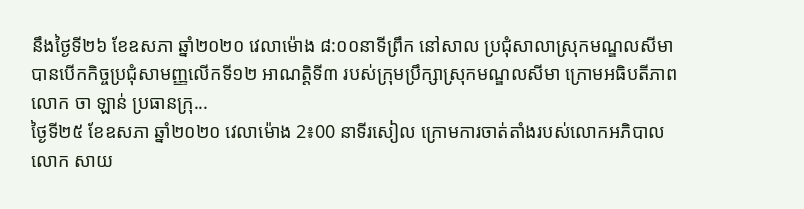នឹងថ្ងៃទី២៦ ខែឧសភា ឆ្នាំ២០២០ វេលាម៉ោង ៨:០០នាទីព្រឹក នៅសាល ប្រជុំសាលាស្រុកមណ្ឌលសីមា បានបើកកិច្ចប្រជុំសាមញ្ញលើកទី១២ អាណត្តិទី៣ របស់ក្រុមប្រឹក្សាស្រុកមណ្ឌលសីមា ក្រោមអធិបតីភាព លោក ចា ឡាន់ ប្រធានក្រុ...
ថ្ងៃទី២៥ ខែឧសភា ឆ្នាំ២០២០ វេលាម៉ោង 2៖00 នាទីរសៀល ក្រោមការចាត់តាំងរបស់លោកអភិបាល លោក សាយ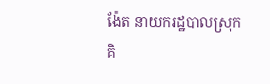ង៉ែត នាយករដ្ឋបាលស្រុកគិ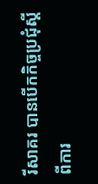រីសាគរ បានបើកកិច្ចប្រជុំស្ដីពីការ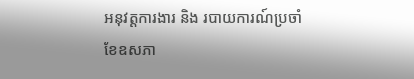អនុវត្តការងារ និង របាយការណ៍ប្រចាំខែឧសភា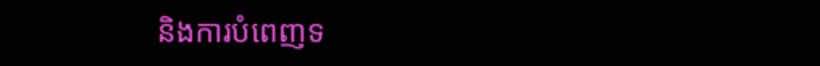និងការបំពេញទ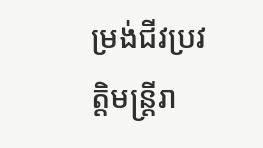ម្រង់ជីវប្រវត្តិមន្ត្រីរា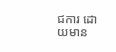ជការ ដោយមាន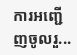ការអញ្ជើញចូលរួ...